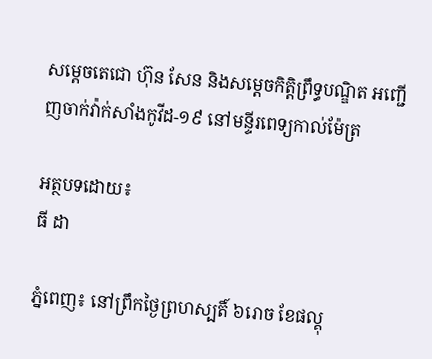សម្តេចតេជោ ហ៊ុន សែន និងសម្តេចកិត្តិព្រឹទ្ធបណ្ឌិត អញ្ជើញចាក់វ៉ាក់សាំងកូវីដ-១៩ នៅមន្ទីរពេទ្យកាល់ម៉ែត្រ

អត្ថបទដោយ៖
ធី ដា

ភ្នំពេញ៖ នៅព្រឹកថ្ងៃព្រហស្បតិ៍ ៦រោច ខែផល្គុ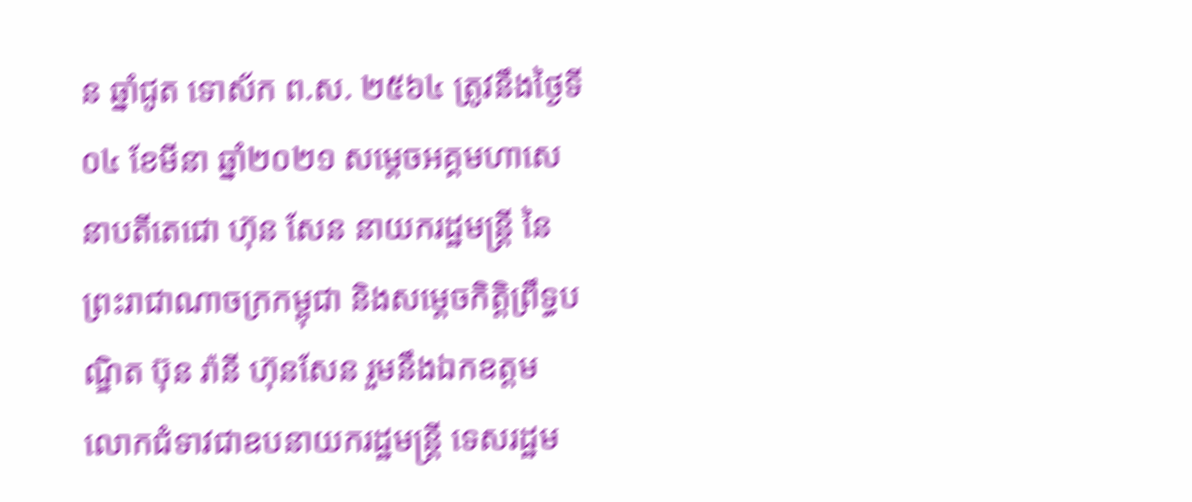ន ឆ្នាំជូត ទោស័ក ព.ស. ២៥៦៤ ត្រូវនឹងថ្ងៃទី០៤ ខែមីនា ឆ្នាំ២០២១ សម្តេចអគ្គមហាសេនាបតីតេជោ ហ៊ុន សែន នាយករដ្ឋមន្ត្រី នៃព្រះរាជាណាចក្រកម្ពុជា និងសម្តេចកិត្តិព្រឹទ្ធបណ្ឌិត ប៊ុន រ៉ានី ហ៊ុនសែន រួមនឹងឯកឧត្តម លោកជំទាវជាឧបនាយករដ្ឋមន្ត្រី ទេសរដ្ឋម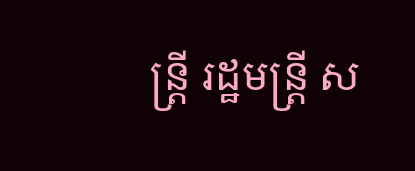ន្ត្រី រដ្ឋមន្ត្រី ស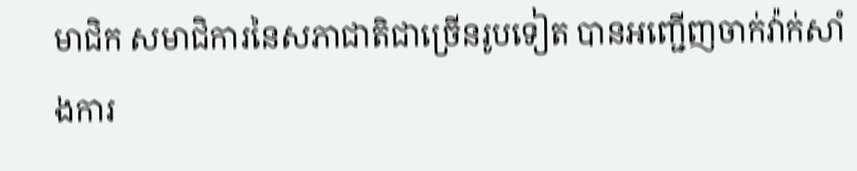មាជិក សមាជិការនៃសភាជាតិជាច្រើនរូបទៀត បានអញ្ជើញចាក់វ៉ាក់សាំងការ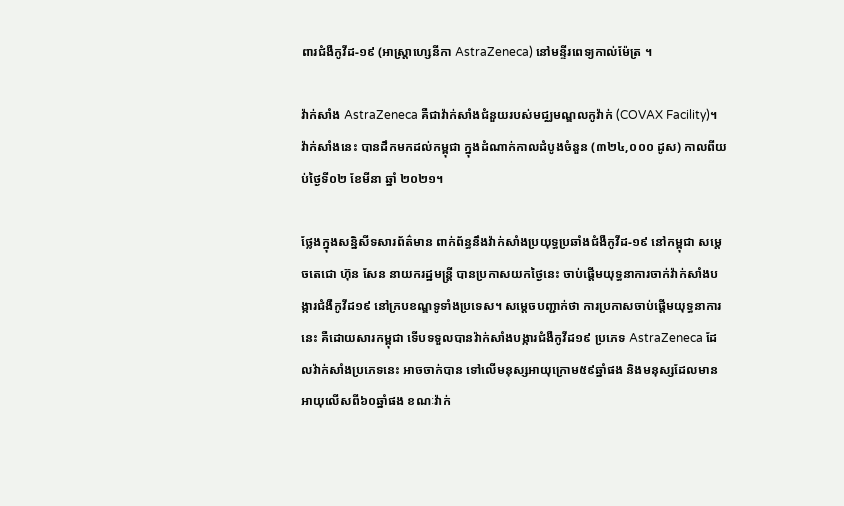ពារជំងឺកូវីដ-១៩ (អាស្ត្រាហ្សេនីកា AstraZeneca) នៅមន្ទីរពេទ្យកាល់ម៉ែត្រ ។

វ៉ាក់សាំង AstraZeneca គឺជាវ៉ាក់សាំងជំនួយរបស់មជ្ឈមណ្ឌលកូវ៉ាក់ (COVAX Facility)។ វ៉ាក់សាំងនេះ បានដឹកមកដល់កម្ពុជា ក្នុងដំណាក់កាលដំបូងចំនួន (៣២៤,០០០ ដូស) កាលពីយប់ថ្ងៃទី០២ ខែមីនា ឆ្នាំ ២០២១។

ថ្លែងក្នុងសន្និសីទសារព័ត៌មាន ពាក់ព័ន្ធនឹងវ៉ាក់សាំងប្រយុទ្ធប្រឆាំងជំងឺកូវីដ-១៩ នៅកម្ពុជា សម្តេចតេជោ ហ៊ុន សែន នាយករដ្ឋមន្ត្រី បានប្រកាសយកថ្ងៃនេះ ចាប់ផ្តើមយុទ្ធនាការចាក់វ៉ាក់សាំងបង្ការជំងឺកូវីដ១៩ នៅក្របខណ្ឌទូទាំងប្រទេស។ សម្តេចបញ្ជាក់ថា ការប្រកាសចាប់ផ្តើមយុទ្ធនាការនេះ គឺដោយសារកម្ពុជា ទើបទទួលបានវ៉ាក់សាំងបង្ការជំងឺកូវីដ១៩ ប្រភេទ AstraZeneca ដែលវ៉ាក់សាំងប្រភេទនេះ អាចចាក់បាន ទៅលើមនុស្សអាយុក្រោម៥៩ឆ្នាំផង និងមនុស្សដែលមានអាយុលើសពី៦០ឆ្នាំផង ខណៈវ៉ាក់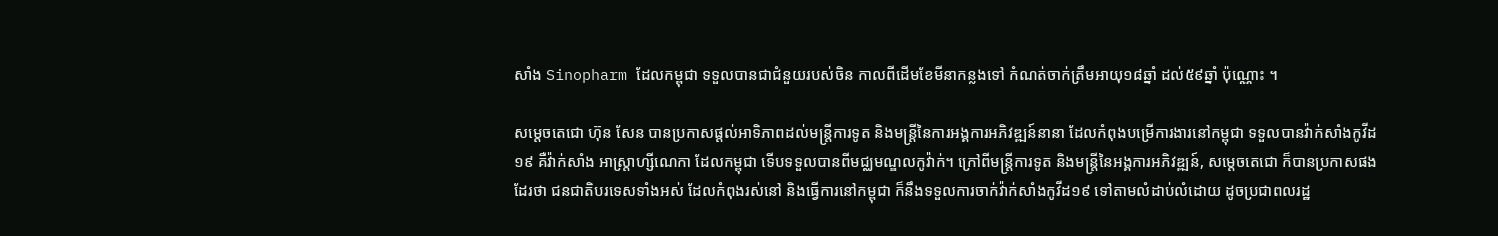សាំង Sinopharm ដែលកម្ពុជា ទទួលបានជាជំនួយរបស់ចិន កាលពីដើមខែមីនាកន្លងទៅ កំណត់ចាក់ត្រឹមអាយុ១៨ឆ្នាំ ដល់៥៩ឆ្នាំ ប៉ុណ្ណោះ ។

សម្តេចតេជោ ហ៊ុន សែន បានប្រកាសផ្តល់អាទិភាពដល់មន្ត្រីការទូត និងមន្ត្រីនៃការអង្គការអភិវឌ្ឍន៍នានា ដែលកំពុងបម្រើការងារនៅកម្ពុជា ទទួលបានវ៉ាក់សាំងកូវីដ១៩ គឺវ៉ាក់សាំង អាស្ត្រាហ្សីណេកា ដែលកម្ពុជា ទើបទទួលបានពីមជ្ឈមណ្ឌលកូវ៉ាក់។ ក្រៅពីមន្ត្រីការទូត និងមន្ត្រីនៃអង្គការអភិវឌ្ឍន៍, សម្តេចតេជោ ក៏បានប្រកាសផងដែរថា ជនជាតិបរទេសទាំងអស់ ដែលកំពុងរស់នៅ និងធ្វើការនៅកម្ពុជា ក៏នឹងទទួលការចាក់វ៉ាក់សាំងកូវីដ១៩ ទៅតាមលំដាប់លំដោយ ដូចប្រជាពលរដ្ឋ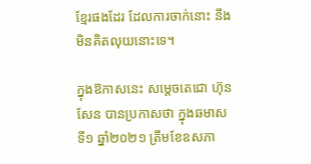ខ្មែរផងដែរ ដែលការចាក់នោះ នឹងមិនគិតលុយនោះទេ។

ក្នុងឱកាសនេះ សម្តេចតេជោ ហ៊ុន សែន បានប្រកាសថា ក្នុងឆមាសទី១ ឆ្នាំ២០២១ ត្រឹមខែឧសភា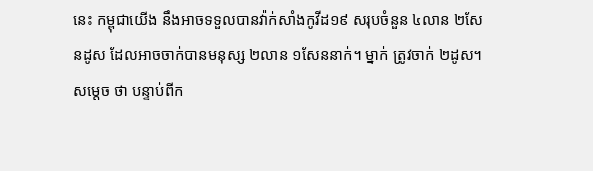នេះ កម្ពុជាយើង នឹងអាចទទួលបានវ៉ាក់សាំងកូវីដ១៩ សរុបចំនួន ៤លាន ២សែនដូស ដែលអាចចាក់បានមនុស្ស ២លាន ១សែននាក់។ ម្នាក់ ត្រូវចាក់ ២ដូស។ សម្តេច ថា បន្ទាប់ពីក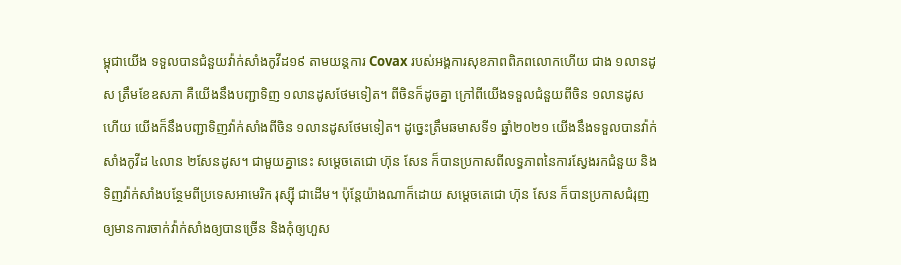ម្ពុជាយើង ទទួលបានជំនួយវ៉ាក់សាំងកូវីដ១៩ តាមយន្តការ Covax របស់អង្គការសុខភាពពិភពលោកហើយ ជាង ១លានដូស ត្រឹមខែឧសភា គឺយើងនឹងបញ្ជាទិញ ១លានដូសថែមទៀត។ ពីចិនក៏ដូចគ្នា ក្រៅពីយើងទទួលជំនួយពីចិន ១លានដូសហើយ យើងក៏នឹងបញ្ជាទិញវ៉ាក់សាំងពីចិន ១លានដូសថែមទៀត។ ដូច្នេះត្រឹមឆមាសទី១ ឆ្នាំ២០២១ យើងនឹងទទួលបានវ៉ាក់សាំងកូវីដ ៤លាន ២សែនដូស។ ជាមួយគ្នានេះ សម្តេចតេជោ ហ៊ុន សែន ក៏បានប្រកាសពីលទ្ធភាពនៃការស្វែងរកជំនួយ និងទិញវ៉ាក់សាំងបន្ថែមពីប្រទេសអាមេរិក រុស្ស៊ី ជាដើម។ ប៉ុន្តែយ៉ាងណាក៏ដោយ សម្តេចតេជោ ហ៊ុន សែន ក៏បានប្រកាសជំរុញឲ្យមានការចាក់វ៉ាក់សាំងឲ្យបានច្រើន និងកុំឲ្យហួស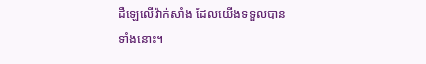ដឺឡេលើវ៉ាក់សាំង ដែលយើងទទួលបានទាំងនោះ។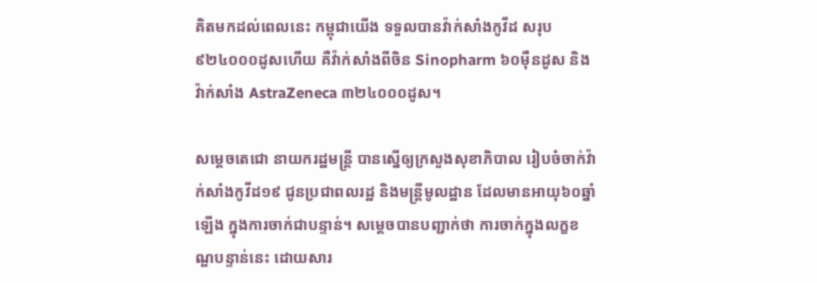គិតមកដល់ពេលនេះ កម្ពុជាយើង ទទួលបានវ៉ាក់សាំងកូវីដ សរុប ៩២៤០០០ដូសហើយ គឺវ៉ាក់សាំងពីចិន Sinopharm ៦០ម៉ឺនដូស និងវ៉ាក់សាំង AstraZeneca ៣២៤០០០ដូស។

សម្តេចតេជោ នាយករដ្ឋមន្ត្រី បានស្នើឲ្យក្រសួងសុខាភិបាល រៀបចំចាក់វ៉ាក់សាំងកូវីដ១៩ ជូនប្រជាពលរដ្ឋ និងមន្ត្រីមូលដ្ឋាន ដែលមានអាយុ៦០ឆ្នាំឡើង ក្នុងការចាក់ជាបន្ទាន់។ សម្តេចបានបញ្ជាក់ថា ការចាក់ក្នុងលក្ខខណ្ឌបន្ទាន់នេះ ដោយសារ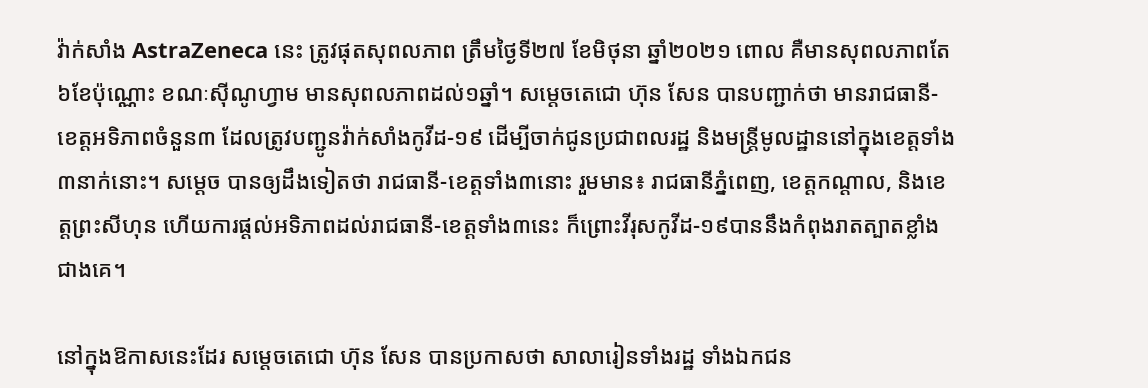វ៉ាក់សាំង AstraZeneca នេះ ត្រូវផុតសុពលភាព ត្រឹមថ្ងៃទី២៧ ខែមិថុនា ឆ្នាំ២០២១ ពោល គឺមានសុពលភាពតែ ៦ខែប៉ុណ្ណោះ ខណៈស៊ីណូហ្វាម មានសុពលភាពដល់១ឆ្នាំ។ សម្ដេចតេជោ ហ៊ុន សែន បានបញ្ជាក់ថា មានរាជធានី-ខេត្តអទិភាពចំនួន៣ ដែលត្រូវបញ្ជូនវ៉ាក់សាំងកូវីដ-១៩ ដើម្បីចាក់ជូនប្រជាពលរដ្ឋ និងមន្ត្រីមូលដ្ឋាននៅក្នុងខេត្តទាំង៣នាក់នោះ។ សម្ដេច បានឲ្យដឹងទៀតថា រាជធានី-ខេត្តទាំង៣នោះ រួមមាន៖ រាជធានីភ្នំពេញ, ខេត្តកណ្ដាល, និងខេត្តព្រះសីហុន ហើយការផ្ដល់អទិភាពដល់រាជធានី-ខេត្តទាំង៣នេះ ក៏ព្រោះវីរុសកូវីដ-១៩បាននឹងកំពុងរាតត្បាតខ្លាំងជាងគេ។

នៅក្នុងឱកាសនេះដែរ សម្ដេចតេជោ ហ៊ុន សែន បានប្រកាសថា សាលារៀនទាំងរដ្ឋ ទាំងឯកជន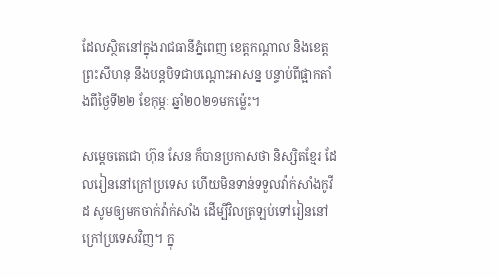ដែលស្ថិតនៅក្នុងរាជធានីភ្នំពេញ ខេត្តកណ្ដាល និងខេត្តព្រះសីហនុ នឹងបន្តបិទជាបណ្ដោះអាសន្ន បន្ទាប់ពីផ្អាកតាំងពីថ្ងៃទី២២ ខែកុម្ភៈ ឆ្នាំ២០២១មកម្ល៉េះ។

សម្តេចតេជោ ហ៊ុន សែន ក៏បានប្រកាសថា និស្សិតខ្មែរ ដែលរៀននៅក្រៅប្រទេស ហើយមិនទាន់ទទួលវ៉ាក់សាំងកូវីដ សូមឲ្យមកចាក់វ៉ាក់សាំង ដើម្បីវិលត្រឡប់ទៅរៀននៅក្រៅប្រទេសវិញ។ ក្នុ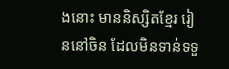ងនោះ មាននិស្សិតខ្មែរ រៀននៅចិន ដែលមិនទាន់ទទួ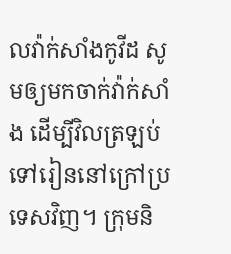លវ៉ាក់សាំងកូវីដ សូមឲ្យមកចាក់វ៉ាក់សាំង ដើម្បីវិលត្រឡប់ទៅរៀននៅក្រៅប្រទេសវិញ។ ក្រុមនិ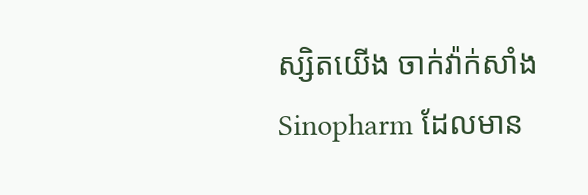ស្សិតយើង ចាក់វ៉ាក់សាំង Sinopharm ដែលមាន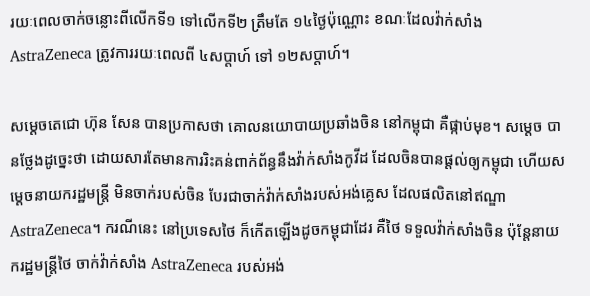រយៈពេលចាក់ចន្លោះពីលើកទី១ ទៅលើកទី២ ត្រឹមតែ ១៤ថ្ងៃប៉ុណ្ណោះ ខណៈដែលវ៉ាក់សាំង AstraZeneca ត្រូវការរយៈពេលពី ៤សប្តាហ៍ ទៅ ១២សប្តាហ៍។

សម្តេចតេជោ ហ៊ុន សែន បានប្រកាសថា គោលនយោបាយប្រឆាំងចិន នៅកម្ពុជា គឺផ្កាប់មុខ។ សម្តេច បានថ្លែងដូច្នេះថា ដោយសារតែមានការរិះគន់ពាក់ព័ន្ធនឹងវ៉ាក់សាំងកូវីដ ដែលចិនបានផ្តល់ឲ្យកម្ពុជា ហើយសម្តេចនាយករដ្ឋមន្ត្រី មិនចាក់របស់ចិន បែរជាចាក់វ៉ាក់សាំងរបស់អង់គ្លេស ដែលផលិតនៅឥណ្ឌា AstraZeneca។ ករណីនេះ នៅប្រទេសថៃ ក៏កើតឡើងដូចកម្ពុជាដែរ គឺថៃ ទទួលវ៉ាក់សាំងចិន ប៉ុន្តែនាយករដ្ឋមន្ត្រីថៃ ចាក់វ៉ាក់សាំង AstraZeneca របស់អង់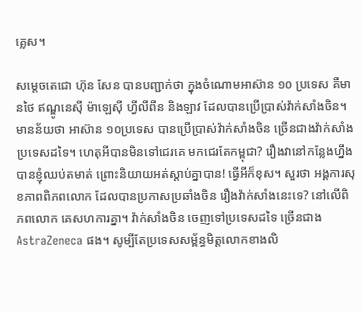គ្លេស។

សម្តេចតេជោ ហ៊ុន សែន បានបញ្ជាក់ថា ក្នុងចំណោមអាស៊ាន ១០ ប្រទេស គឺមានថៃ ឥណ្ឌូនេស៊ី ម៉ាឡេស៊ី ហ្វីលីពីន និងឡាវ ដែលបានប្រើប្រាស់វ៉ាក់សាំងចិន។ មានន័យថា អាស៊ាន ១០ប្រទេស បានប្រើប្រាស់វ៉ាក់សាំងចិន ច្រើនជាងវ៉ាក់សាំងប្រទេសដទៃ។ ហេតុអីបានមិនទៅជេរគេ មកជេរតែកម្ពុជា? រឿងវានៅកន្លែងហ្នឹង បានខ្ញុំឈប់តមាត់ ព្រោះនិយាយអត់ស្តាប់គ្នាបាន! ធ្វើអីក៏ខុស។ សួរថា អង្គការសុខភាពពិភពលោក ដែលបានប្រកាសប្រឆាំងចិន រឿងវ៉ាក់សាំងនេះទេ? នៅលើពិភពលោក គេសហការគ្នា។ វ៉ាក់សាំងចិន ចេញទៅប្រទេសដទៃ ច្រើនជាង AstraZeneca ផង។ សូម្បីតែប្រទេសសម្ព័ន្ធមិត្តលោកខាងលិ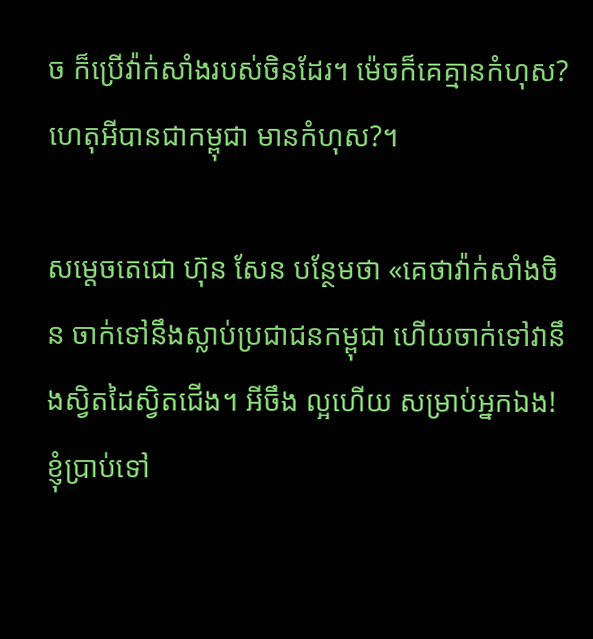ច ក៏ប្រើវ៉ាក់សាំងរបស់ចិនដែរ។ ម៉េចក៏គេគ្មានកំហុស? ហេតុអីបានជាកម្ពុជា មានកំហុស?។

សម្តេចតេជោ ហ៊ុន សែន បន្ថែមថា «គេថាវ៉ាក់សាំងចិន ចាក់ទៅនឹងស្លាប់ប្រជាជនកម្ពុជា ហើយចាក់ទៅវានឹងស្វិតដៃស្វិតជើង។ អីចឹង ល្អហើយ សម្រាប់អ្នកឯង! ខ្ញុំប្រាប់ទៅ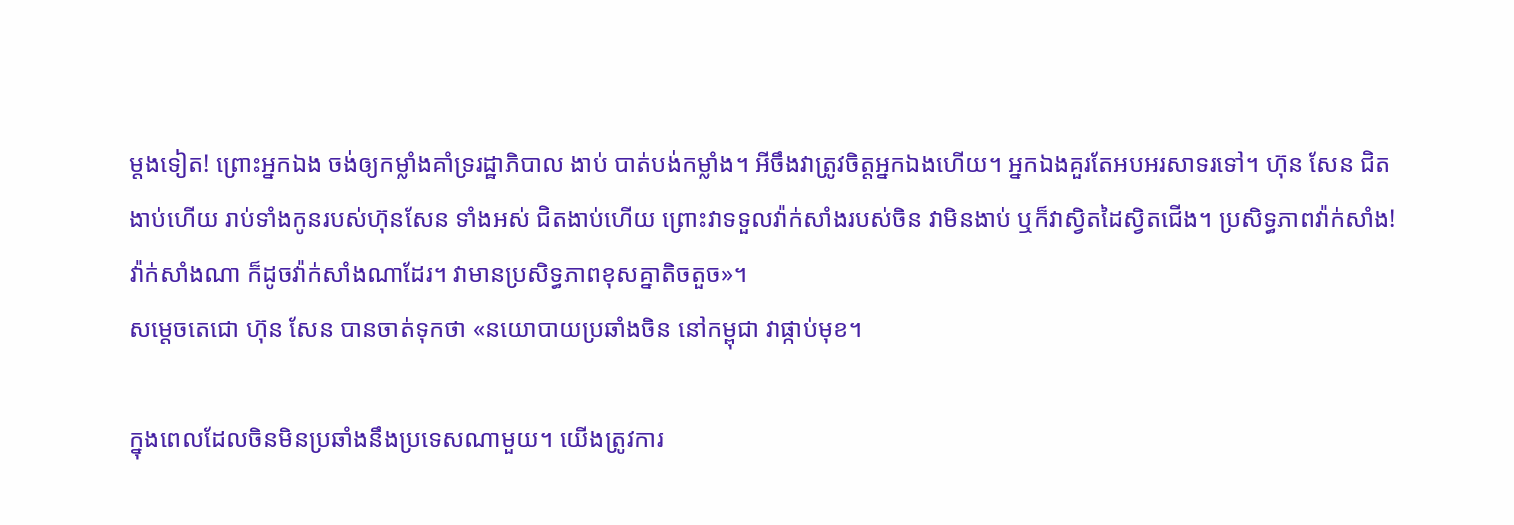ម្តងទៀត! ព្រោះអ្នកឯង ចង់ឲ្យកម្លាំងគាំទ្ររដ្ឋាភិបាល ងាប់ បាត់បង់កម្លាំង។ អីចឹងវាត្រូវចិត្តអ្នកឯងហើយ។ អ្នកឯងគួរតែអបអរសាទរទៅ។ ហ៊ុន សែន ជិតងាប់ហើយ រាប់ទាំងកូនរបស់ហ៊ុនសែន ទាំងអស់ ជិតងាប់ហើយ ព្រោះវាទទួលវ៉ាក់សាំងរបស់ចិន វាមិនងាប់ ឬក៏វាស្វិតដៃស្វិតជើង។ ប្រសិទ្ធភាពវ៉ាក់សាំង! វ៉ាក់សាំងណា ក៏ដូចវ៉ាក់សាំងណាដែរ។ វាមានប្រសិទ្ធភាពខុសគ្នាតិចតួច»។
សម្តេចតេជោ ហ៊ុន សែន បានចាត់ទុកថា «នយោបាយប្រឆាំងចិន នៅកម្ពុជា វាផ្កាប់មុខ។

ក្នុងពេលដែលចិនមិនប្រឆាំងនឹងប្រទេសណាមួយ។ យើងត្រូវការ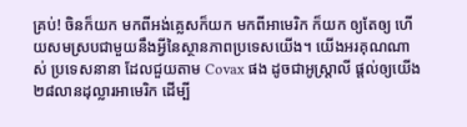គ្រប់! ចិនក៏យក មកពីអង់គ្លេសក៏យក មកពីអាមេរិក ក៏យក ឲ្យតែឲ្យ ហើយសមស្របជាមួយនឹងអ្វីនៃស្ថានភាពប្រទេសយើង។ យើងអរគុណណាស់ ប្រទេសនានា ដែលជួយតាម Covax ផង ដូចជាអូស្ត្រាលី ផ្តល់ឲ្យយើង ២៨លានដុល្លារអាមេរិក ដើម្បី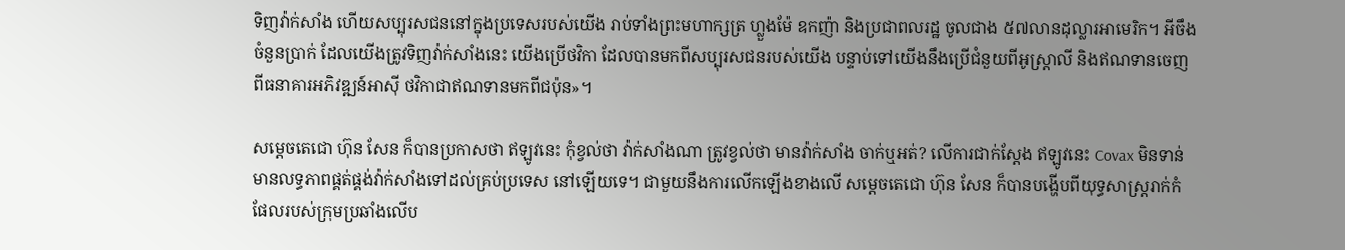ទិញវ៉ាក់សាំង ហើយសប្បុរសជននៅក្នុងប្រទេសរបស់យើង រាប់ទាំងព្រះមហាក្សត្រ ហ្លួងម៉ែ ឧកញ៉ា និងប្រជាពលរដ្ឋ ចូលជាង ៥៧លានដុល្លារអាមេរិក។ អីចឹងចំនួនប្រាក់ ដែលយើងត្រូវទិញវ៉ាក់សាំងនេះ យើងប្រើថវិកា ដែលបានមកពីសប្បុរសជនរបស់យើង បន្ទាប់ទៅយើងនឹងប្រើជំនួយពីអូស្ត្រាលី និងឥណទានចេញពីធនាគារអភិវឌ្ឍន៍អាស៊ី ថវិកាជាឥណទានមកពីជប៉ុន»។

សម្តេចតេជោ ហ៊ុន សែន ក៏បានប្រកាសថា ឥឡូវនេះ កុំខ្វល់ថា វ៉ាក់សាំងណា ត្រូវខ្វល់ថា មានវ៉ាក់សាំង ចាក់ឬអត់? លើការជាក់ស្តែង ឥឡូវនេះ Covax មិនទាន់មានលទ្ធភាពផ្គត់ផ្គង់វ៉ាក់សាំងទៅដល់គ្រប់ប្រទេស នៅឡើយទេ។ ជាមួយនឹងការលើកឡើងខាងលើ សម្តេចតេជោ ហ៊ុន សែន ក៏បានបង្ហើបពីយុទ្ធសាស្ត្ររាក់កំផែលរបស់ក្រុមប្រឆាំងលើប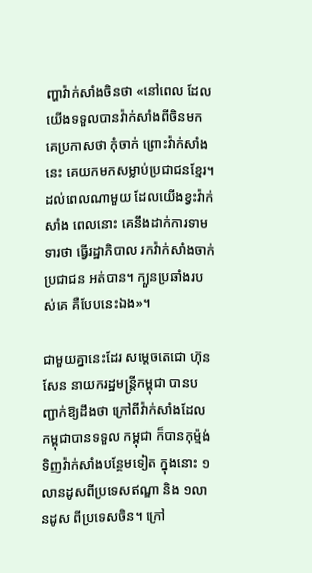ញ្ហាវ៉ាក់សាំងចិនថា «នៅពេល ដែលយើងទទួលបានវ៉ាក់សាំងពីចិនមក គេប្រកាសថា កុំចាក់ ព្រោះវ៉ាក់សាំងនេះ គេយកមកសម្លាប់ប្រជាជនខ្មែរ។ ដល់ពេលណាមួយ ដែលយើងខ្វះវ៉ាក់សាំង ពេលនោះ គេនឹងដាក់ការទាមទារថា ធ្វើរដ្ឋាភិបាល រកវ៉ាក់សាំងចាក់ប្រជាជន អត់បាន។ ក្បួនប្រឆាំងរបស់គេ គឺបែបនេះឯង»។

ជាមួយគ្នានេះដែរ សម្តេចតេជោ ហ៊ុន សែន នាយករដ្ឋមន្ត្រីកម្ពុជា បានបញ្ជាក់ឱ្យដឹងថា ក្រៅពីវ៉ាក់សាំងដែលកម្ពុជាបានទទួល កម្ពុជា ក៏បានកុម្ម៉ង់ទិញវ៉ាក់សាំងបន្ថែមទៀត ក្នុងនោះ ១លានដូសពីប្រទេសឥណ្ឌា និង ១លានដូស ពីប្រទេសចិន។ ក្រៅ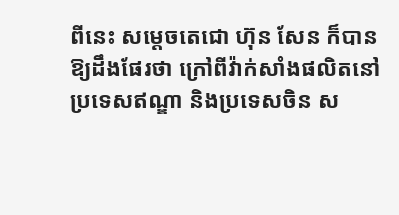ពីនេះ សម្តេចតេជោ ហ៊ុន សែន ក៏បានឱ្យដឹងផែរថា ក្រៅពីវ៉ាក់សាំងផលិតនៅប្រទេសឥណ្ឌា និងប្រទេសចិន ស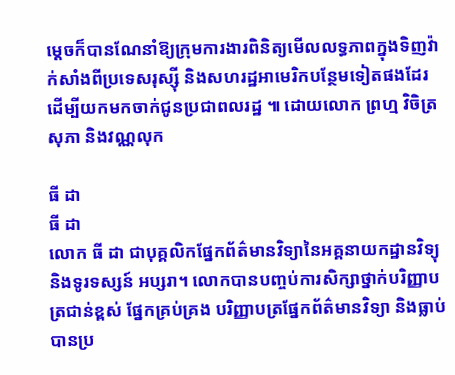ម្តេចក៏បានណែនាំឱ្យក្រុមការងារពិនិត្យមើលលទ្ធភាពក្នុងទិញវ៉ាក់សាំងពីប្រទេសរុស្ស៊ី និងសហរដ្ឋអាមេរិកបន្ថែមទៀតផងដែរ ដើម្បីយកមកចាក់ជូនប្រជាពលរដ្ឋ ៕ ដោយលោក ព្រហ្ម វិចិត្រសុភា និងវណ្ណលុក

ធី ដា
ធី ដា
លោក ធី ដា ជាបុគ្គលិកផ្នែកព័ត៌មានវិទ្យានៃអគ្គនាយកដ្ឋានវិទ្យុ និងទូរទស្សន៍ អប្សរា។ លោកបានបញ្ចប់ការសិក្សាថ្នាក់បរិញ្ញាបត្រជាន់ខ្ពស់ ផ្នែកគ្រប់គ្រង បរិញ្ញាបត្រផ្នែកព័ត៌មានវិទ្យា និងធ្លាប់បានប្រ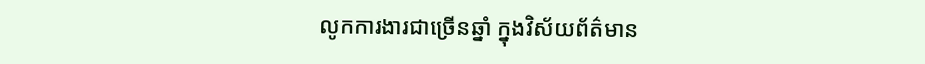លូកការងារជាច្រើនឆ្នាំ ក្នុងវិស័យព័ត៌មាន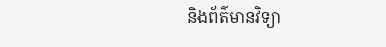និងព័ត៌មានវិទ្យា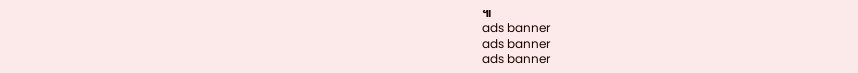៕
ads banner
ads banner
ads banner